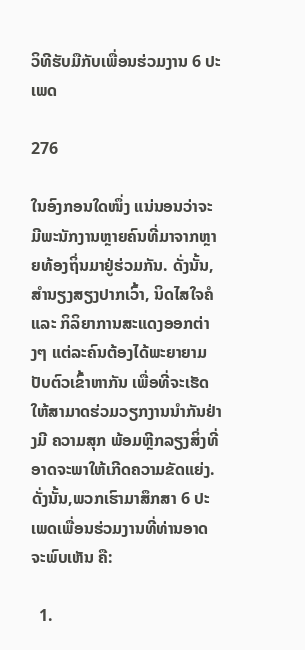ວິທີຮັບມືກັບເພື່ອນຮ່ວມງານ 6 ປະເພດ

276

ໃນອົງກອນໃດໜຶ່ງ ແນ່ນອນວ່າຈະມີພະນັກງານຫຼາຍຄົນທີ່ມາຈາກຫຼາຍທ້ອງຖິ່ນມາຢູ່ຮ່ວມກັນ. ດັ່ງນັ້ນ, ສຳນຽງສຽງປາກເວົ້າ, ນິດໄສໃຈຄໍ ແລະ ກິລິຍາການສະແດງອອກຕ່າງໆ ແຕ່ລະຄົນຕ້ອງໄດ້ພະຍາຍາມປັບຕົວເຂົ້າຫາກັນ ເພື່ອທີ່ຈະເຮັດໃຫ້ສາມາດຮ່ວມວຽກງານນໍາກັນຢ່າງມີ ຄວາມສຸກ ພ້ອມຫຼີກລຽງສິ່ງທີ່ອາດຈະພາໃຫ້ເກີດຄວາມຂັດແຍ່ງ. ດັ່ງນັ້ນ,ພວກເຮົາມາສຶກສາ 6 ປະເພດເພື່ອນຮ່ວມງານທີ່ທ່ານອາດຈະພົບເຫັນ ຄື:

  1.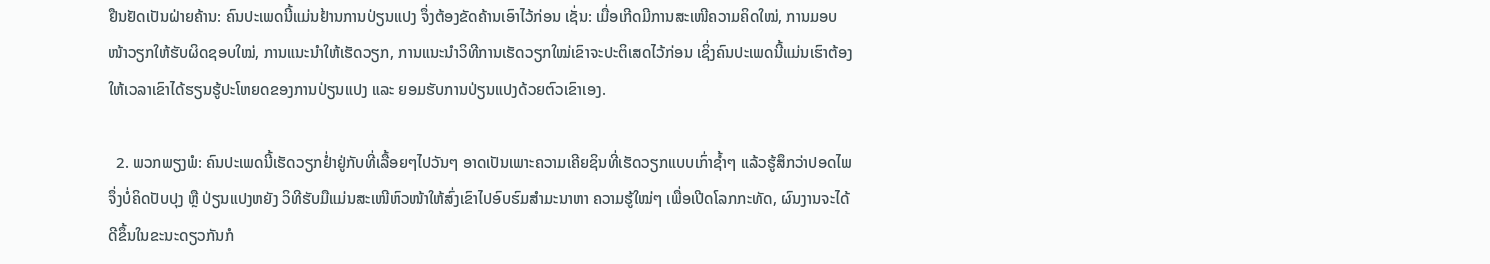ຢືນຢັດເປັນຝ່າຍຄ້ານ: ຄົນປະເພດນີ້ແມ່ນຢ້ານການປ່ຽນແປງ ຈຶ່ງຕ້ອງຂັດຄ້ານເອົາໄວ້ກ່ອນ ເຊັ່ນ: ເມື່ອເກີດມີການສະເໜີຄວາມຄິດໃໝ່, ການມອບໜ້າວຽກໃຫ້ຮັບຜິດຊອບໃໝ່, ການແນະນຳໃຫ້ເຮັດວຽກ, ການແນະນຳວິທີການເຮັດວຽກໃໝ່ເຂົາຈະປະຕິເສດໄວ້ກ່ອນ ເຊິ່ງຄົນປະເພດນີ້ແມ່ນເຮົາຕ້ອງໃຫ້ເວລາເຂົາໄດ້ຮຽນຮູ້ປະໂຫຍດຂອງການປ່ຽນແປງ ແລະ ຍອມຮັບການປ່ຽນແປງດ້ວຍຕົວເຂົາເອງ.

  2. ພວກພຽງພໍ: ຄົນປະເພດນີ້ເຮັດວຽກຢໍ່າຢູ່ກັບທີ່ເລື້ອຍໆໄປວັນໆ ອາດເປັນເພາະຄວາມເຄີຍຊິນທີ່ເຮັດວຽກແບບເກົ່າຊໍ້າໆ ແລ້ວຮູ້ສຶກວ່າປອດໄພຈຶ່ງບໍ່ຄິດປັບປຸງ ຫຼື ປ່ຽນແປງຫຍັງ ວິທີຮັບມືແມ່ນສະເໜີຫົວໜ້າໃຫ້ສົ່ງເຂົາໄປອົບຮົມສຳມະນາຫາ ຄວາມຮູ້ໃໝ່ໆ ເພື່ອເປີດໂລກກະທັດ, ຜົນງານຈະໄດ້ດີຂຶ້ນໃນຂະນະດຽວກັນກໍ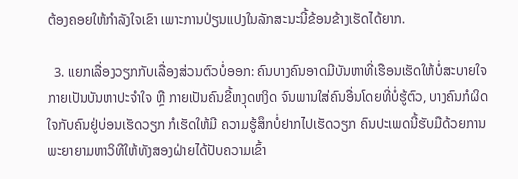ຕ້ອງຄອຍໃຫ້ກຳລັງໃຈເຂົາ ເພາະການປ່ຽນແປງໃນລັກສະນະນີ້ຂ້ອນຂ້າງເຮັດໄດ້ຍາກ.

  3. ແຍກເລື່ອງວຽກກັບເລື່ອງສ່ວນຕົວບໍ່ອອກ: ຄົນບາງຄົນອາດມີບັນຫາທີ່ເຮືອນເຮັດໃຫ້ບໍ່ສະບາຍໃຈກາຍເປັນບັນຫາປະຈໍາໃຈ ຫຼື ກາຍເປັນຄົນຂີ້ຫງຸດຫງິດ ຈົນພານໃສ່ຄົນອື່ນໂດຍທີ່ບໍ່ຮູ້ຕົວ, ບາງຄົນກໍຜິດໃຈກັບຄົນຢູ່ບ່ອນເຮັດວຽກ ກໍເຮັດໃຫ້ມີ ຄວາມຮູ້ສຶກບໍ່ຢາກໄປເຮັດວຽກ ຄົນປະເພດນີ້ຮັບມືດ້ວຍການພະຍາຍາມຫາວິທີໃຫ້ທັງສອງຝ່າຍໄດ້ປັບຄວາມເຂົ້າ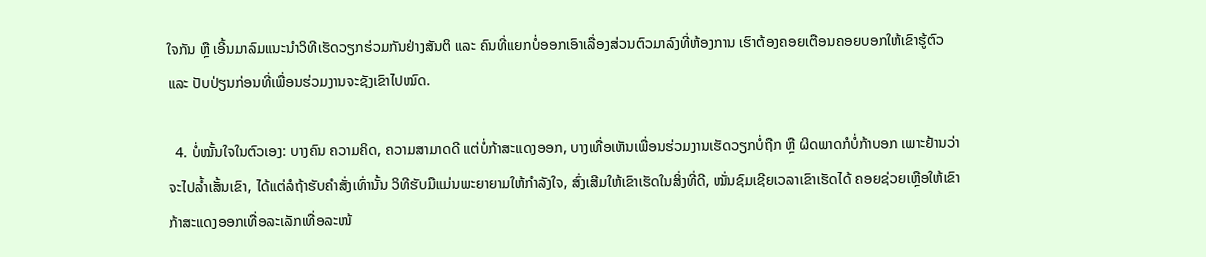ໃຈກັນ ຫຼື ເອີ້ນມາລົມແນະນຳວິທີເຮັດວຽກຮ່ວມກັນຢ່າງສັນຕິ ແລະ ຄົນທີ່ແຍກບໍ່ອອກເອົາເລື່ອງສ່ວນຕົວມາລົງທີ່ຫ້ອງການ ເຮົາຕ້ອງຄອຍເຕືອນຄອຍບອກໃຫ້ເຂົາຮູ້ຕົວ ແລະ ປັບປ່ຽນກ່ອນທີ່ເພື່ອນຮ່ວມງານຈະຊັງເຂົາໄປໝົດ.

  4. ບໍ່ໝັ້ນໃຈໃນຕົວເອງ: ບາງຄົນ ຄວາມຄິດ, ຄວາມສາມາດດີ ແຕ່ບໍ່ກ້າສະແດງອອກ, ບາງເທື່ອເຫັນເພື່ອນຮ່ວມງານເຮັດວຽກບໍ່ຖືກ ຫຼື ຜິດພາດກໍບໍ່ກ້າບອກ ເພາະຢ້ານວ່າຈະໄປລໍ້າເສັ້ນເຂົາ, ໄດ້ແຕ່ລໍຖ້າຮັບຄຳສັ່ງເທົ່ານັ້ນ ວິທີຮັບມືແມ່ນພະຍາຍາມໃຫ້ກຳລັງໃຈ, ສົ່ງເສີມໃຫ້ເຂົາເຮັດໃນສິ່ງທີ່ດີ, ໝັ່ນຊົມເຊີຍເວລາເຂົາເຮັດໄດ້ ຄອຍຊ່ວຍເຫຼືອໃຫ້ເຂົາກ້າສະແດງອອກເທື່ອລະເລັກເທື່ອລະໜ້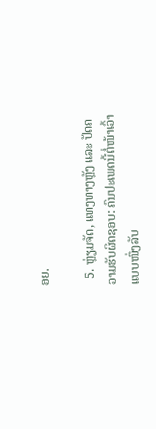ອຍ.

  5. ຫຼ່ຽມຈັດ, ແທງທາງຫຼັງ ແລະ ປັດຄວາມຮັບຜິດຊອບ: ຄົນປະເພດນີ້ຕໍ່ໜ້າເວົ້າແບບໜຶ່ງລັບ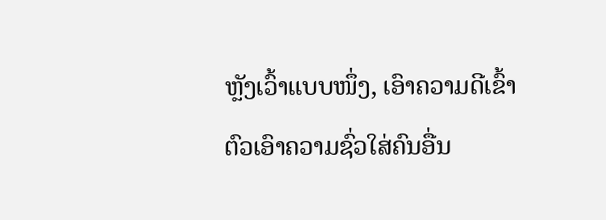ຫຼັງເວົ້າແບບໜຶ່ງ, ເອົາຄວາມດີເຂົ້າຕົວເອົາຄວາມຊົ່ວໃສ່ຄົນອື່ນ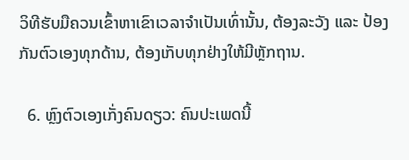ວິທີຮັບມືຄວນເຂົ້າຫາເຂົາເວລາຈຳເປັນເທົ່ານັ້ນ, ຕ້ອງລະວັງ ແລະ ປ້ອງກັນຕົວເອງທຸກດ້ານ, ຕ້ອງເກັບທຸກຢ່າງໃຫ້ມີຫຼັກຖານ.

  6. ຫຼົງຕົວເອງເກັ່ງຄົນດຽວ: ຄົນປະເພດນີ້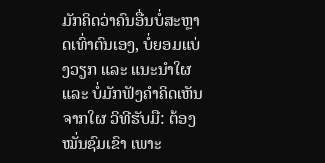ມັກຄິດວ່າຄົນອື່ນບໍ່ສະຫຼາດເທົ່າຕົນເອງ, ບໍ່ຍອມແບ່ງວຽກ ແລະ ແນະນຳໃຜ ແລະ ບໍ່ມັກຟັງຄຳຄິດເຫັນຈາກໃຜ ວິທີຮັບມື: ຕ້ອງໝັ່ນຊົມເຂົາ ເພາະ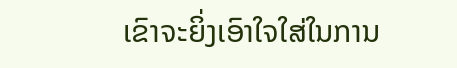ເຂົາຈະຍິ່ງເອົາໃຈໃສ່ໃນການ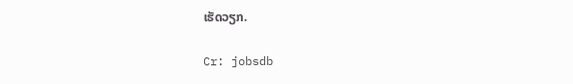ເຮັດວຽກ.

Cr: jobsdb